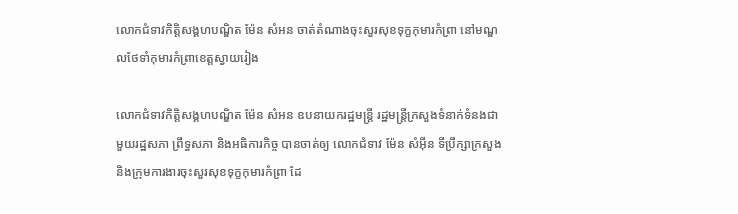លោកជំទាវកិត្តិសង្គហបណ្ឌិត ម៉ែន សំអន ចាត់តំណាងចុះសួរសុខទុក្ខកុមារកំព្រា នៅមណ្ឌលថែទាំកុមារកំព្រាខេត្តស្វាយរៀង

លោកជំទាវកិត្តិសង្គហបណ្ឌិត ម៉ែន សំអន ឧបនាយករដ្ឋមន្រ្តី រដ្ឋមន្ត្រីក្រសួងទំនាក់ទំនងជាមួយរដ្ឋសភា ព្រឹទ្ធសភា និងអធិការកិច្ច បានចាត់ឲ្យ លោកជំទាវ ម៉ែន សំអ៊ីន ទីប្រឹក្សាក្រសួង និងក្រុមការងារចុះសួរសុខទុក្ខកុមារកំព្រា ដែ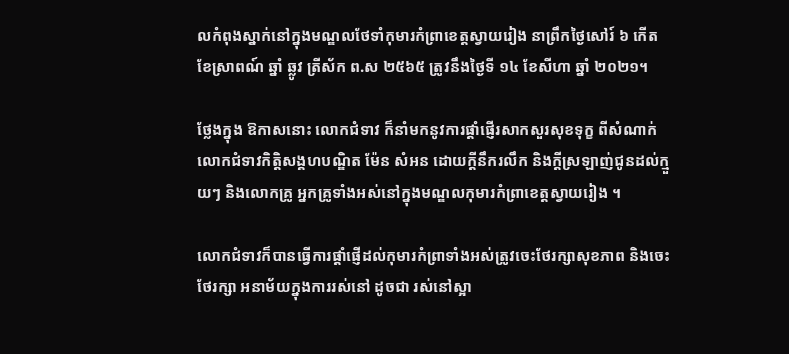លកំពុងស្នាក់នៅក្នុងមណ្ឌលថែទាំកុមារកំព្រាខេត្តស្វាយរៀង នាព្រឹកថ្ងៃសៅរ៍ ៦ កើត ខែស្រាពណ៍ ឆ្នាំ ឆ្លូវ ត្រីស័ក ព.ស ២៥៦៥ ត្រូវនឹងថ្ងៃទី ១៤ ខែសីហា ឆ្នាំ ២០២១។

ថ្លែងក្នុង ឱកាសនោះ លោកជំទាវ ក៏នាំមកនូវការផ្តាំផ្ញើរសាកសួរសុខទុក្ខ ពីសំណាក់ លោកជំទាវកិត្តិសង្គហបណ្ឌិត ម៉ែន សំអន ដោយក្តីនឹករលឹក និងក្តីស្រឡាញ់ជូនដល់ក្មួយៗ និងលោកគ្រូ អ្នកគ្រូទាំងអស់នៅក្នុងមណ្ឌលកុមារកំព្រាខេត្តស្វាយរៀង ។

លោកជំទាវក៏បានធ្វើការផ្តាំផ្ញើដល់កុមារកំព្រាទាំងអស់ត្រូវចេះថែរក្សាសុខភាព និងចេះថែរក្សា អនាម័យក្នុងការរស់នៅ ដូចជា រស់នៅស្អា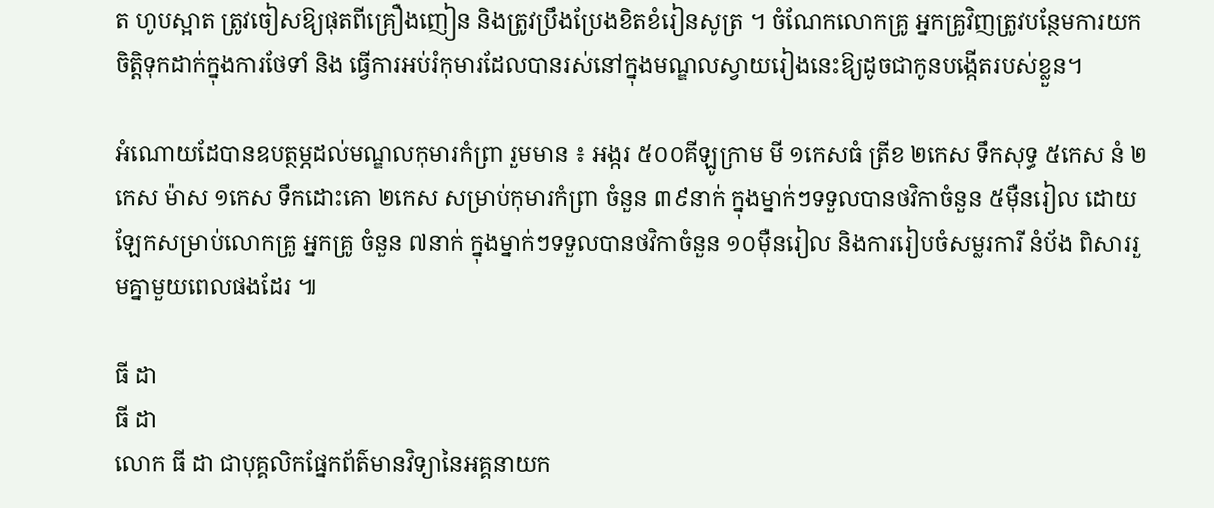ត ហូបស្អាត ត្រូវចៀសឱ្យផុតពីគ្រឿងញៀន និងត្រូវប្រឹងប្រែងខិតខំរៀនសូត្រ ។ ចំណែកលោកគ្រូ អ្នកគ្រូវិញត្រូវបន្ថែមការយកចិត្តិទុកដាក់ក្នុងការថែទាំ និង ធ្វើការអប់រំកុមារដែលបានរស់នៅក្នុងមណ្ឌលស្វាយរៀងនេះឱ្យដូចជាកូនបង្កើតរបស់ខ្លួន។

អំណោយដែបានឧបត្ថម្ភដល់មណ្ឌលកុមារកំព្រា រួមមាន ៖ អង្ករ ៥០០គីឡូក្រាម មី ១កេសធំ ត្រីខ ២កេស ទឹកសុទ្ធ ៥កេស នំ ២កេស ម៉ាស ១កេស ទឹកដោះគោ ២កេស សម្រាប់កុមារកំព្រា ចំនួន ៣៩នាក់ ក្នុងម្នាក់ៗទទួលបានថវិកាចំនួន ៥ម៉ឺនរៀល ដោយឡែកសម្រាប់លោកគ្រូ អ្នកគ្រូ ចំនួន ៧នាក់ ក្នុងម្នាក់ៗទទួលបានថវិកាចំនួន ១០ម៉ឺនរៀល និងការរៀបចំសម្លរការី នំប័ង ពិសាររួមគ្នាមួយពេលផងដែរ ៕

ធី ដា
ធី ដា
លោក ធី ដា ជាបុគ្គលិកផ្នែកព័ត៌មានវិទ្យានៃអគ្គនាយក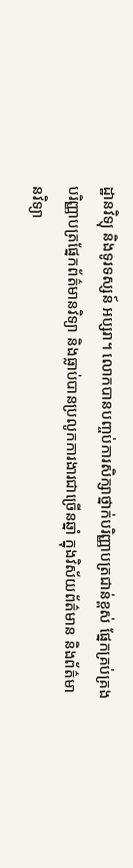ដ្ឋានវិទ្យុ និងទូរទស្សន៍ អប្សរា។ លោកបានបញ្ចប់ការសិក្សាថ្នាក់បរិញ្ញាបត្រជាន់ខ្ពស់ ផ្នែកគ្រប់គ្រង បរិញ្ញាបត្រផ្នែកព័ត៌មានវិទ្យា និងធ្លាប់បានប្រលូកការងារជាច្រើនឆ្នាំ ក្នុងវិស័យព័ត៌មាន និងព័ត៌មានវិទ្យា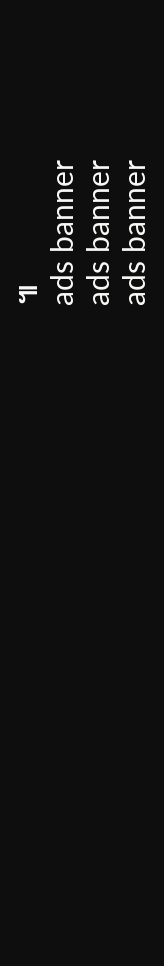៕
ads banner
ads banner
ads banner